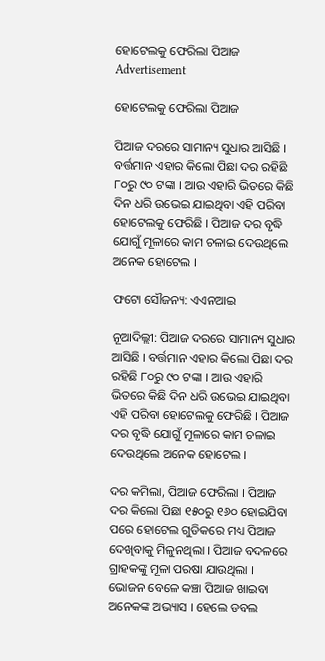ହୋଟେଲକୁ ଫେରିଲା ପିଆଜ
Advertisement

ହୋଟେଲକୁ ଫେରିଲା ପିଆଜ

ପିଆଜ ଦରରେ ସାମାନ୍ୟ ସୁଧାର ଆସିଛି । ବର୍ତ୍ତମାନ ଏହାର କିଲୋ ପିଛା ଦର ରହିଛି ୮୦ରୁ ୯୦ ଟଙ୍କା । ଆଉ ଏହାରି ଭିତରେ କିଛି ଦିନ ଧରି ଉଭେଇ ଯାଇଥିବା ଏହି ପରିବା ହୋଟେଲକୁ ଫେରିଛି । ପିଆଜ ଦର ବୃଦ୍ଧି ଯୋଗୁଁ ମୂଳାରେ କାମ ଚଳାଇ ଦେଉଥିଲେ ଅନେକ ହୋଟେଲ ।

ଫଟୋ ସୌଜନ୍ୟ: ଏଏନଆଇ

ନୂଆଦିଲ୍ଲୀ: ପିଆଜ ଦରରେ ସାମାନ୍ୟ ସୁଧାର ଆସିଛି । ବର୍ତ୍ତମାନ ଏହାର କିଲୋ ପିଛା ଦର ରହିଛି ୮୦ରୁ ୯୦ ଟଙ୍କା । ଆଉ ଏହାରି ଭିତରେ କିଛି ଦିନ ଧରି ଉଭେଇ ଯାଇଥିବା ଏହି ପରିବା ହୋଟେଲକୁ ଫେରିଛି । ପିଆଜ ଦର ବୃଦ୍ଧି ଯୋଗୁଁ ମୂଳାରେ କାମ ଚଳାଇ ଦେଉଥିଲେ ଅନେକ ହୋଟେଲ ।

ଦର କମିଲା, ପିଆଜ ଫେରିଲା । ପିଆଜ ଦର କିଲୋ ପିଛା ୧୫୦ରୁ ୧୬୦ ହୋଇଯିବା ପରେ ହୋଟେଲ ଗୁଡିକରେ ମଧ୍ୟ ପିଆଜ ଦେଖିବାକୁ ମିଳୁନଥିଲା । ପିଆଜ ବଦଳରେ ଗ୍ରାହକଙ୍କୁ ମୂଳା ପରଷା ଯାଉଥିଲା । ଭୋଜନ ବେଳେ କଞ୍ଚା ପିଆଜ ଖାଇବା ଅନେକଙ୍କ ଅଭ୍ୟାସ । ହେଲେ ଡବଲ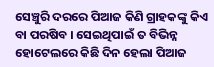ସେଞ୍ଚୁରି ଦରରେ ପିଆଜ କିଣି ଗ୍ରାହକଙ୍କୁ କିଏ ବା ପରଷିବ । ସେଇଥିପାଇଁ ତ ବିଭିନ୍ନ ହୋଟେଲରେ କିଛି ଦିନ ହେଲା ପିଆଜ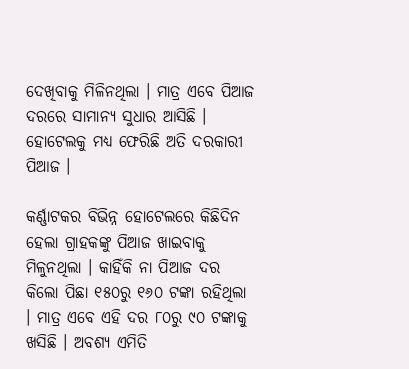ଦେଖିବାକୁ ମିଳିନଥିଲା । ମାତ୍ର ଏବେ ପିଆଜ ଦରରେ ସାମାନ୍ୟ ସୁଧାର ଆସିଛି । ହୋଟେଲକୁ ମଧ୍ୟ ଫେରିଛି ଅତି ଦରକାରୀ ପିଆଜ ।

କର୍ଣ୍ଣାଟକର ବିଭିନ୍ନ ହୋଟେଲରେ କିଛିଦିନ ହେଲା ଗ୍ରାହକଙ୍କୁ ପିଆଜ ଖାଇବାକୁ ମିଳୁନଥିଲା । କାହିଁକି ନା ପିଆଜ ଦର କିଲୋ ପିଛା ୧୫୦ରୁ ୧୬୦ ଟଙ୍କା ରହିଥିଲା । ମାତ୍ର ଏବେ ଏହି ଦର ୮୦ରୁ ୯୦ ଟଙ୍କାକୁ ଖସିଛି । ଅବଶ୍ୟ ଏମିତି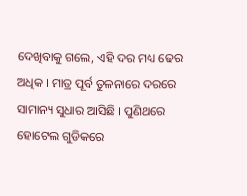ଦେଖିବାକୁ ଗଲେ, ଏହି ଦର ମଧ୍ୟ ଢେର ଅଧିକ । ମାତ୍ର ପୂର୍ବ ତୁଳନାରେ ଦରରେ ସାମାନ୍ୟ ସୁଧାର ଆସିଛି । ପୁଣିଥରେ ହୋଟେଲ ଗୁଡିକରେ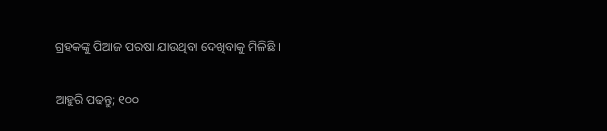ଗ୍ରହକଙ୍କୁ ପିଆଜ ପରଷା ଯାଉଥିବା ଦେଖିବାକୁ ମିଳିଛି ।

ଆହୁରି ପଢନ୍ତୁ; ୧୦୦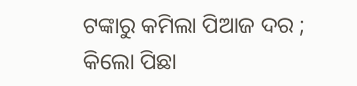ଟଙ୍କାରୁ କମିଲା ପିଆଜ ଦର ; କିଲୋ ପିଛା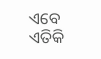ଏବେ ଏତିକି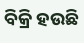ବିକ୍ରି ହଉଛି